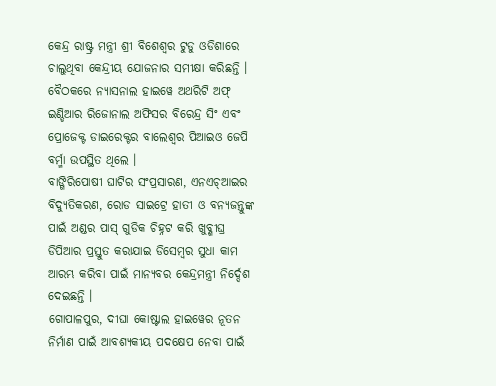କେନ୍ଦ୍ର ରାଷ୍ଟ୍ର ମନ୍ତ୍ରୀ ଶ୍ରୀ ବିଶେଶ୍ୱର ଟୁଡୁ ଓଡିଶାରେ ଚାଲୁଥିବା କେନ୍ଦ୍ରୀୟ ଯୋଜନାର ସମୀକ୍ଷା କରିଛନ୍ତି । ବୈଠକରେ ନ୍ୟାସନାଲ ହାଇୱେ ଅଥରିଟି ଅଫ୍ ଇଣ୍ଡିଆର ରିଜୋନାଲ ଅଫିସର ବିରେନ୍ଦ୍ର ସିଂ ଏବଂ ପ୍ରୋଜେକ୍ଟ ଡାଇରେକ୍ଟର ବାଲେଶ୍ୱର ପିଆଇଓ ଜେପି ବର୍ମ୍ମା ଉପସ୍ଥିତ ଥିଲେ ।
ବାଙ୍ଗିରିପୋଷୀ ଘାଟିର ସଂପ୍ରସାରଣ, ଏନଏଚ୍ଆଇର ବିଦ୍ୟୁତିକରଣ, ରୋଡ ସାଇଟ୍ରେ ହାତୀ ଓ ବନ୍ୟଜନ୍ତୁଙ୍କ ପାଇଁ ଅଣ୍ଡର ପାସ୍ ଗୁଡିକ ଚିହ୍ନଟ କରି ଖୁବ୍ଶୀଘ୍ର ଡିପିଆର ପ୍ରସ୍ତୁତ କରାଯାଇ ଡିସେମ୍ବର ସୁଧା କାମ ଆରମ୍ଭ କରିବା ପାଇଁ ମାନ୍ୟବର କେନ୍ଦ୍ରମନ୍ତ୍ରୀ ନିର୍ଦ୍ଦେଶ ଦେଇଛନ୍ତି ।
ଗୋପାଳପୁର, ଦୀଘା କୋଷ୍ଟାଲ ହାଇୱେର ନୂତନ ନିର୍ମାଣ ପାଇଁ ଆବଶ୍ୟକୀୟ ପଦକ୍ଷେପ ନେବା ପାଇଁ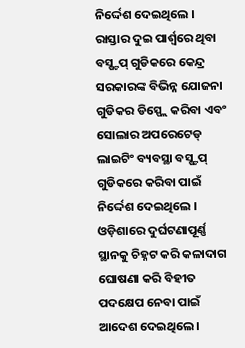ନିର୍ଦ୍ଦେଶ ଦେଇଥିଲେ । ରାସ୍ତାର ଦୁଇ ପାର୍ଶ୍ୱରେ ଥିବା ବସ୍ଷ୍ଟପ୍ ଗୁଡିକରେ କେନ୍ଦ୍ର ସରକାରଙ୍କ ବିଭିନ୍ନ ଯୋଜନା ଗୁଡିକର ଡିସ୍ପ୍ଲେ କରିବା ଏବଂ ସୋଲାର ଅପରେଟେଡ୍ ଲାଇଟିଂ ବ୍ୟବସ୍ଥା ବସ୍ଷ୍ଟପ୍ ଗୁଡିକରେ କରିବା ପାଇଁ ନିର୍ଦ୍ଦେଶ ଦେଇଥିଲେ । ଓଡ଼ିଶାରେ ଦୁର୍ଘଟଣାପୂର୍ଣ୍ଣ ସ୍ଥାନକୁ ଚିହ୍ନଟ କରି କଳାଦାଗ ଘୋଷଣା କରି ବିହୀତ ପଦକ୍ଷେପ ନେବା ପାଇଁ ଆଦେଶ ଦେଇଥିଲେ ।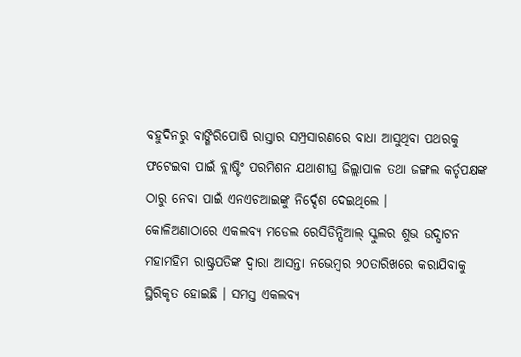ବହୁଦିନରୁ ବାଙ୍ଗିରିପୋଷି ରାସ୍ତାର ସମ୍ପ୍ରସାରଣରେ ବାଧା ଆସୁଥିବା ପଥରକୁ ଫଟେଇବା ପାଇଁ ବ୍ଲାଷ୍ଟିଂ ପରମିଶନ ଯଥାଶୀଘ୍ର ଜିଲ୍ଲାପାଳ ତଥା ଜଙ୍ଗଲ କର୍ତୃପକ୍ଷଙ୍କ ଠାରୁ ନେବା ପାଇଁ ଏନଏଚଆଇଙ୍କୁ ନିର୍ଦ୍ଦେଶ ଦେଇଥିଲେ ।
କୋଳିଅଣାଠାରେ ଏକଲବ୍ୟ ମଡେଲ ରେସିଡିନ୍ସିଆଲ୍ ସ୍କୁଲର ଶୁଭ ଉଦ୍ଘାଟନ ମହାମହିମ ରାଷ୍ଟ୍ରପତିଙ୍କ ଦ୍ୱାରା ଆସନ୍ତା ନଭେମ୍ବର ୨୦ତାରିଖରେ କରାଯିବାକୁ ସ୍ଥିରିକୃତ ହୋଇଛି । ସମସ୍ତ ଏକଲବ୍ୟ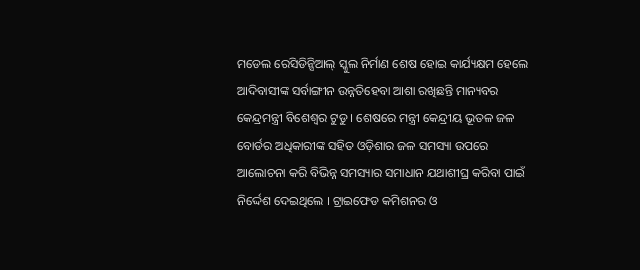ମଡେଲ ରେସିଡିନ୍ସିଆଲ୍ ସ୍କୁଲ ନିର୍ମାଣ ଶେଷ ହୋଇ କାର୍ଯ୍ୟକ୍ଷମ ହେଲେ ଆଦିବାସୀଙ୍କ ସର୍ବାଙ୍ଗୀନ ଉନ୍ନତିହେବା ଆଶା ରଖିଛନ୍ତି ମାନ୍ୟବର କେନ୍ଦ୍ରମନ୍ତ୍ରୀ ବିଶେଶ୍ୱର ଟୁଡୁ । ଶେଷରେ ମନ୍ତ୍ରୀ କେନ୍ଦ୍ରୀୟ ଭୂତଳ ଜଳ ବୋର୍ଡର ଅଧିକାରୀଙ୍କ ସହିତ ଓଡ଼ିଶାର ଜଳ ସମସ୍ୟା ଉପରେ ଆଲୋଚନା କରି ବିଭିନ୍ନ ସମସ୍ୟାର ସମାଧାନ ଯଥାଶୀଘ୍ର କରିବା ପାଇଁ ନିର୍ଦ୍ଦେଶ ଦେଇଥିଲେ । ଟ୍ରାଇଫେଡ କମିଶନର ଓ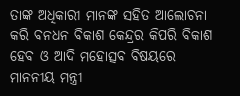ତାଙ୍କ ଅଧିକାରୀ ମାନଙ୍କ ସହିତ ଆଲୋଚନା କରି ବନଧନ ବିକାଶ କେନ୍ଦ୍ରର କିପରି ବିକାଶ ହେବ ଓ ଆଦି ମହୋତ୍ସବ ବିଷୟରେ ମାନନୀୟ ମନ୍ତ୍ରୀ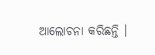ଆଲୋଚନା କରିଛନ୍ତି ।